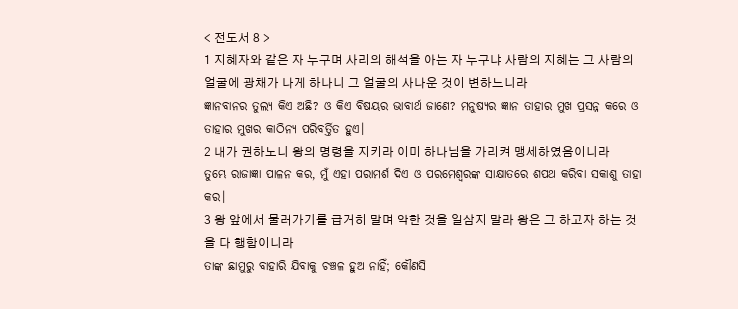< 전도서 8 >
1 지혜자와 같은 자 누구며 사리의 해석을 아는 자 누구냐 사람의 지혜는 그 사람의 얼굴에 광채가 나게 하나니 그 얼굴의 사나운 것이 변하느니라
ଜ୍ଞାନବାନର ତୁଲ୍ୟ କିଏ ଅଛି? ଓ କିଏ ବିଷୟର ଭାବାର୍ଥ ଜାଣେ? ମନୁଷ୍ୟର ଜ୍ଞାନ ତାହାର ମୁଖ ପ୍ରସନ୍ନ କରେ ଓ ତାହାର ମୁଖର କାଠିନ୍ୟ ପରିବର୍ତ୍ତିତ ହୁଏ।
2 내가 권하노니 왕의 명령을 지키라 이미 하나님을 가리켜 맹세하였음이니라
ତୁମ୍ଭେ ରାଜାଜ୍ଞା ପାଳନ କର, ମୁଁ ଏହା ପରାମର୍ଶ ଦିଏ ଓ ପରମେଶ୍ୱରଙ୍କ ସାକ୍ଷାତରେ ଶପଥ କରିବା ସକାଶୁ ତାହା କର।
3 왕 앞에서 물러가기를 급거히 말며 악한 것을 일삼지 말라 왕은 그 하고자 하는 것을 다 행함이니라
ତାଙ୍କ ଛାମୁରୁ ବାହାରି ଯିବାକୁ ଚଞ୍ଚଳ ହୁଅ ନାହିଁ; କୌଣସି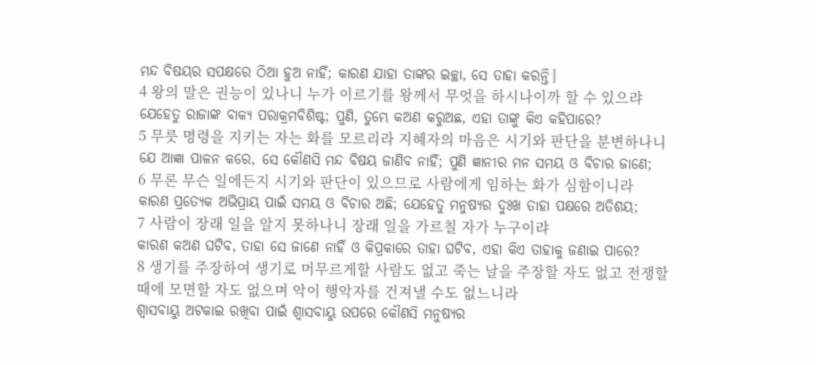ମନ୍ଦ ବିଷୟର ସପକ୍ଷରେ ଠିଆ ହୁଅ ନାହିଁ; କାରଣ ଯାହା ତାଙ୍କର ଇଚ୍ଛା, ସେ ତାହା କରନ୍ତି।
4 왕의 말은 권능이 있나니 누가 이르기를 왕께서 무엇을 하시나이까 할 수 있으랴
ଯେହେତୁ ରାଜାଙ୍କ ବାକ୍ୟ ପରାକ୍ରମବିଶିଷ୍ଟ; ପୁଣି, ତୁମ୍ଭେ କଅଣ କରୁଅଛ, ଏହା ତାଙ୍କୁ କିଏ କହିପାରେ?
5 무릇 명령을 지키는 자는 화를 모르리라 지혜자의 마음은 시기와 판단을 분변하나니
ଯେ ଆଜ୍ଞା ପାଳନ କରେ, ସେ କୌଣସି ମନ୍ଦ ବିଷୟ ଜାଣିବ ନାହିଁ; ପୁଣି ଜ୍ଞାନୀର ମନ ସମୟ ଓ ବିଚାର ଜାଣେ;
6 무론 무슨 일에든지 시기와 판단이 있으므로 사람에게 임하는 화가 심함이니라
କାରଣ ପ୍ରତ୍ୟେକ ଅଭିପ୍ରାୟ ପାଇଁ ସମୟ ଓ ବିଚାର ଅଛି; ଯେହେତୁ ମନୁଷ୍ୟର ଦୁଃଖ ତାହା ପକ୍ଷରେ ଅତିଶୟ;
7 사람이 장래 일을 알지 못하나니 장래 일을 가르칠 자가 누구이랴
କାରଣ କଅଣ ଘଟିବ, ତାହା ସେ ଜାଣେ ନାହିଁ ଓ କିପ୍ରକାରେ ତାହା ଘଟିବ, ଏହା କିଏ ତାହାକୁ ଜଣାଇ ପାରେ?
8 생기를 주장하여 생기로 머무르게할 사람도 없고 죽는 날을 주장할 자도 없고 전쟁할 때에 모면할 자도 없으며 악이 행악자를 건져낼 수도 없느니라
ଶ୍ୱାସବାୟୁ ଅଟକାଇ ରଖିବା ପାଇଁ ଶ୍ୱାସବାୟୁ ଉପରେ କୌଣସି ମନୁଷ୍ୟର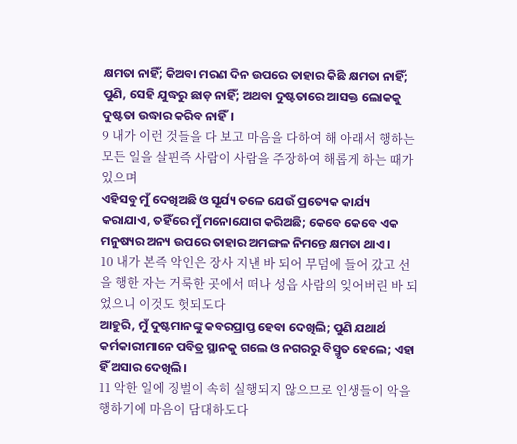କ୍ଷମତା ନାହିଁ; କିଅବା ମରଣ ଦିନ ଉପରେ ତାହାର କିଛି କ୍ଷମତା ନାହିଁ; ପୁଣି, ସେହି ଯୁଦ୍ଧରୁ ଛାଡ଼ ନାହିଁ; ଅଥବା ଦୁଷ୍ଟତାରେ ଆସକ୍ତ ଲୋକକୁ ଦୁଷ୍ଟତା ଉଦ୍ଧାର କରିବ ନାହିଁ।
9 내가 이런 것들을 다 보고 마음을 다하여 해 아래서 행하는 모든 일을 살핀즉 사람이 사람을 주장하여 해롭게 하는 때가 있으며
ଏହିସବୁ ମୁଁ ଦେଖିଅଛି ଓ ସୂର୍ଯ୍ୟ ତଳେ ଯେଉଁ ପ୍ରତ୍ୟେକ କାର୍ଯ୍ୟ କରାଯାଏ, ତହିଁରେ ମୁଁ ମନୋଯୋଗ କରିଅଛି; କେବେ କେବେ ଏକ ମନୁଷ୍ୟର ଅନ୍ୟ ଉପରେ ତାହାର ଅମଙ୍ଗଳ ନିମନ୍ତେ କ୍ଷମତା ଥାଏ।
10 내가 본즉 악인은 장사 지낸 바 되어 무덤에 들어 갔고 선을 행한 자는 거룩한 곳에서 떠나 성읍 사람의 잊어버린 바 되었으니 이것도 헛되도다
ଆହୁରି, ମୁଁ ଦୁଷ୍ଟମାନଙ୍କୁ କବରପ୍ରାପ୍ତ ହେବା ଦେଖିଲି; ପୁଣି ଯଥାର୍ଥ କର୍ମକାରୀମାନେ ପବିତ୍ର ସ୍ଥାନକୁ ଗଲେ ଓ ନଗରରୁ ବିସ୍ମୃତ ହେଲେ; ଏହା ହିଁ ଅସାର ଦେଖିଲି।
11 악한 일에 징벌이 속히 실행되지 않으므로 인생들이 악을 행하기에 마음이 담대하도다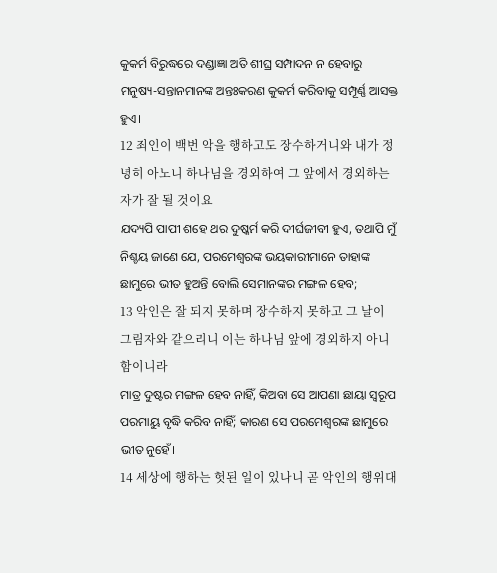କୁକର୍ମ ବିରୁଦ୍ଧରେ ଦଣ୍ଡାଜ୍ଞା ଅତି ଶୀଘ୍ର ସମ୍ପାଦନ ନ ହେବାରୁ ମନୁଷ୍ୟ-ସନ୍ତାନମାନଙ୍କ ଅନ୍ତଃକରଣ କୁକର୍ମ କରିବାକୁ ସମ୍ପୂର୍ଣ୍ଣ ଆସକ୍ତ ହୁଏ।
12 죄인이 백번 악을 행하고도 장수하거니와 내가 정녕히 아노니 하나님을 경외하여 그 앞에서 경외하는 자가 잘 될 것이요
ଯଦ୍ୟପି ପାପୀ ଶହେ ଥର ଦୁଷ୍କର୍ମ କରି ଦୀର୍ଘଜୀବୀ ହୁଏ, ତଥାପି ମୁଁ ନିଶ୍ଚୟ ଜାଣେ ଯେ, ପରମେଶ୍ୱରଙ୍କ ଭୟକାରୀମାନେ ତାହାଙ୍କ ଛାମୁରେ ଭୀତ ହୁଅନ୍ତି ବୋଲି ସେମାନଙ୍କର ମଙ୍ଗଳ ହେବ;
13 악인은 잘 되지 못하며 장수하지 못하고 그 날이 그림자와 같으리니 이는 하나님 앞에 경외하지 아니함이니라
ମାତ୍ର ଦୁଷ୍ଟର ମଙ୍ଗଳ ହେବ ନାହିଁ, କିଅବା ସେ ଆପଣା ଛାୟା ସ୍ୱରୂପ ପରମାୟୁ ବୃଦ୍ଧି କରିବ ନାହିଁ; କାରଣ ସେ ପରମେଶ୍ୱରଙ୍କ ଛାମୁରେ ଭୀତ ନୁହେଁ।
14 세상에 행하는 헛된 일이 있나니 곧 악인의 행위대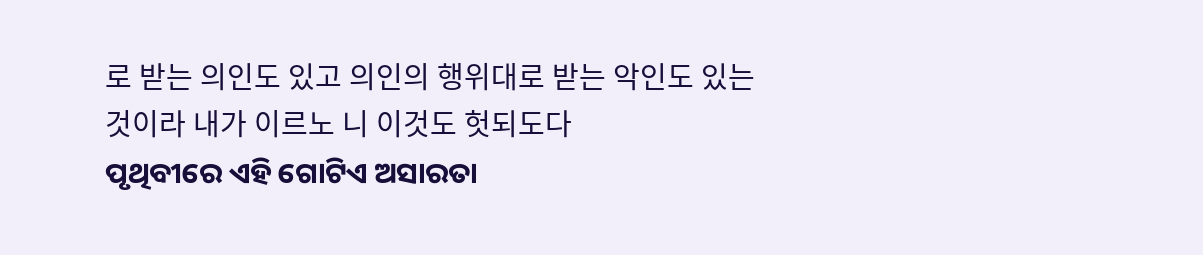로 받는 의인도 있고 의인의 행위대로 받는 악인도 있는 것이라 내가 이르노 니 이것도 헛되도다
ପୃଥିବୀରେ ଏହି ଗୋଟିଏ ଅସାରତା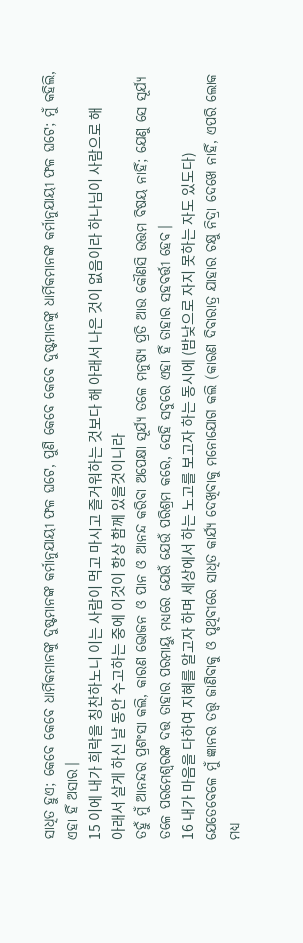ସାଧିତ ହୁଏ; କେବେ କେବେ ଧାର୍ମିକମାନଙ୍କୁ ଦୁଷ୍ଟମାନଙ୍କ କର୍ମାନୁଯାୟୀ ଫଳ ଘଟେ, ପୁଣି କେବେ କେବେ ଦୁଷ୍ଟମାନଙ୍କୁ ଧାର୍ମିକମାନଙ୍କ କର୍ମାନୁଯାୟୀ ଫଳ ଘଟେ; ମୁଁ କହିଲି, ଏହା ହିଁ ଅସାର।
15 이에 내가 희락을 칭찬하노니 이는 사람이 먹고 마시고 즐거워하는 것보다 해 아래서 나은 것이 없음이라 하나님이 사람으로 해 아래서 살게 하신 날 동안 수고하는 중에 이것이 항상 함께 있을것이니라
ତହୁଁ ମୁଁ ଆନନ୍ଦର ପ୍ରଶଂସା କଲି, କାରଣ ଭୋଜନ ଓ ପାନ ଓ ଆନନ୍ଦ କରିବା ଅପେକ୍ଷା ସୂର୍ଯ୍ୟ ତଳେ ମନୁଷ୍ୟ ପ୍ରତି ଆଉ କୌଣସି ଉତ୍ତମ ବିଷୟ ନାହିଁ; ଯେଣୁ ସେ ସୂର୍ଯ୍ୟ ତଳେ ପରମେଶ୍ୱରଙ୍କ ଦତ୍ତ ତାହାର ପରମାୟୁ ମଧ୍ୟରେ ଯେଉଁ ଯେଉଁ ପରିଶ୍ରମ କରେ, ସେହି ସବୁରେ ଏହା ହିଁ ତାହାର ସହବର୍ତ୍ତୀ ହେବ।
16 내가 마음을 다하여 지혜를 알고자 하며 세상에서 하는 노고를 보고자 하는 동시에 (밤낮으로 자지 못하는 자도 있도다)
ଯେତେବେଳେ ମୁଁ ଜ୍ଞାନର ତତ୍ତ୍ୱ ଜାଣିବାକୁ ଓ ପୃଥିବୀରେ ସାଧିତ କାର୍ଯ୍ୟ ଦେଖିବାକୁ ମନୋଯୋଗ କଲି (କାରଣ ଦିବାରାତ୍ର ଯାହାର ଚକ୍ଷୁ ନିଦ୍ରା ଦେଖେ ନାହିଁ, ଏପରି ଲୋକ ମଧ୍ୟ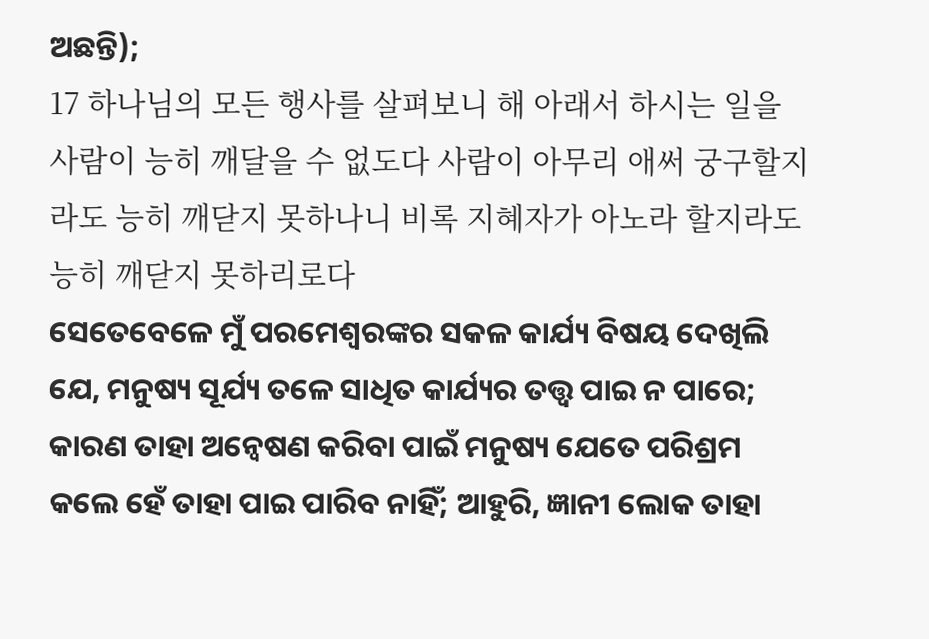ଅଛନ୍ତି);
17 하나님의 모든 행사를 살펴보니 해 아래서 하시는 일을 사람이 능히 깨달을 수 없도다 사람이 아무리 애써 궁구할지라도 능히 깨닫지 못하나니 비록 지혜자가 아노라 할지라도 능히 깨닫지 못하리로다
ସେତେବେଳେ ମୁଁ ପରମେଶ୍ୱରଙ୍କର ସକଳ କାର୍ଯ୍ୟ ବିଷୟ ଦେଖିଲି ଯେ, ମନୁଷ୍ୟ ସୂର୍ଯ୍ୟ ତଳେ ସାଧିତ କାର୍ଯ୍ୟର ତତ୍ତ୍ୱ ପାଇ ନ ପାରେ; କାରଣ ତାହା ଅନ୍ଵେଷଣ କରିବା ପାଇଁ ମନୁଷ୍ୟ ଯେତେ ପରିଶ୍ରମ କଲେ ହେଁ ତାହା ପାଇ ପାରିବ ନାହିଁ; ଆହୁରି, ଜ୍ଞାନୀ ଲୋକ ତାହା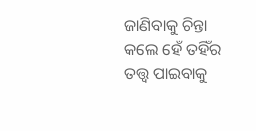ଜାଣିବାକୁ ଚିନ୍ତା କଲେ ହେଁ ତହିଁର ତତ୍ତ୍ୱ ପାଇବାକୁ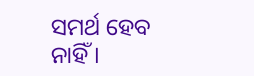ସମର୍ଥ ହେବ ନାହିଁ।